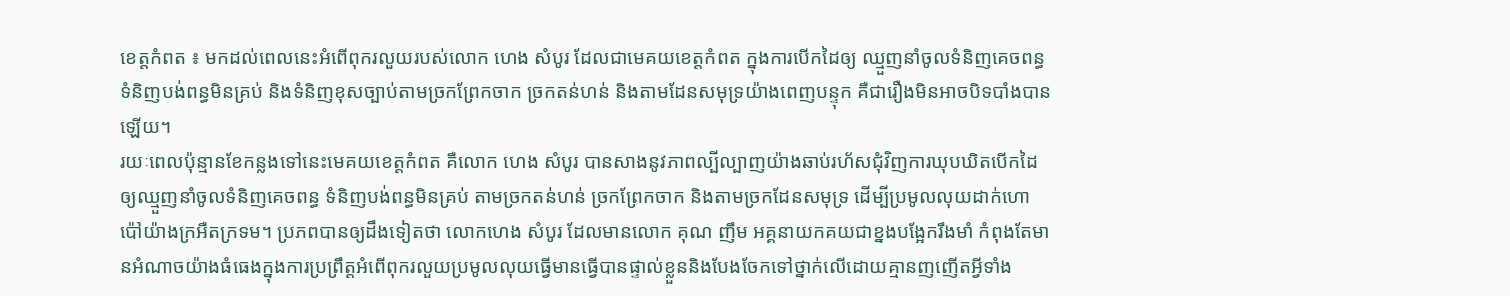ខេត្តកំពត ៖ មកដល់ពេលនេះអំពើពុករលួយរបស់លោក ហេង សំបូរ ដែលជាមេគយខេត្តកំពត ក្នុងការបើកដៃឲ្យ ឈ្មួញនាំចូលទំនិញគេចពន្ធ ទំនិញបង់ពន្ធមិនគ្រប់ និងទំនិញខុសច្បាប់តាមច្រកព្រែកចាក ច្រកតន់ហន់ និងតាមដែនសមុទ្រយ៉ាងពេញបន្ទុក គឺជារឿងមិនអាចបិទបាំងបាន ឡើយ។
រយៈពេលប៉ុន្មានខែកន្លងទៅនេះមេគយខេត្តកំពត គឺលោក ហេង សំបូរ បានសាងនូវភាពល្បីល្បាញយ៉ាងឆាប់រហ័សជុំវិញការឃុបឃិតបើកដៃឲ្យឈ្មួញនាំចូលទំនិញគេចពន្ធ ទំនិញបង់ពន្ធមិនគ្រប់ តាមច្រកតន់ហន់ ច្រកព្រែកចាក និងតាមច្រកដែនសមុទ្រ ដើម្បីប្រមូលលុយដាក់ហោប៉ៅយ៉ាងក្រអឺតក្រទម។ ប្រភពបានឲ្យដឹងទៀតថា លោកហេង សំបូរ ដែលមានលោក គុណ ញឹម អគ្គនាយកគយជាខ្នងបង្អែករឹងមាំ កំពុងតែមានអំណាចយ៉ាងធំធេងក្នុងការប្រព្រឹត្តអំពើពុករលួយប្រមូលលុយធ្វើមានធ្វើបានផ្ទាល់ខ្លួននិងបែងចែកទៅថ្នាក់លើដោយគ្មានញញើតអ្វីទាំង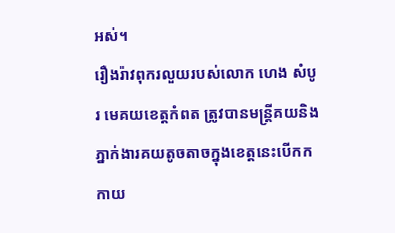អស់។
រឿងរ៉ាវពុករលួយរបស់លោក ហេង សំបូរ មេគយខេត្តកំពត ត្រូវបានមន្ត្រីគយនិងភ្នាក់ងារគយតូចតាចក្នុងខេត្តនេះបើកកកាយ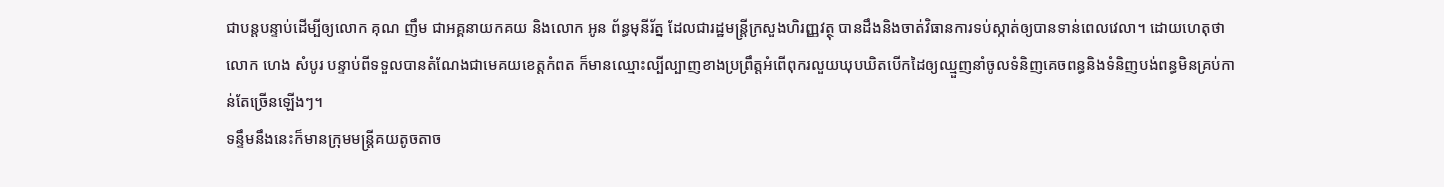ជាបន្តបន្ទាប់ដើម្បីឲ្យលោក គុណ ញឹម ជាអគ្គនាយកគយ និងលោក អូន ព័ន្ធមុនីរ័ត្ន ដែលជារដ្ឋមន្ត្រីក្រសួងហិរញ្ញវត្ថុ បានដឹងនិងចាត់វិធានការទប់ស្កាត់ឲ្យបានទាន់ពេលវេលា។ ដោយហេតុថា លោក ហេង សំបូរ បន្ទាប់ពីទទួលបានតំណែងជាមេគយខេត្តកំពត ក៏មានឈ្មោះល្បីល្បាញខាងប្រព្រឹត្តអំពើពុករលួយឃុបឃិតបើកដៃឲ្យឈ្មួញនាំចូលទំនិញគេចពន្ធនិងទំនិញបង់ពន្ធមិនគ្រប់កាន់តែច្រើនឡើងៗ។
ទន្ទឹមនឹងនេះក៏មានក្រុមមន្ត្រីគយតូចតាច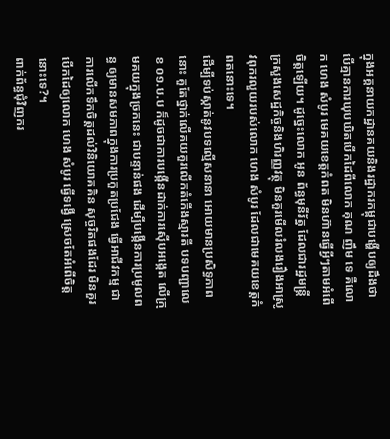ក្នុងអគ្គនាយកដ្ឋានគយនិងរដ្ឋាករកម្ពុជាបង្ហើបឲ្យដឹងថា បើគ្មានការឃុបឃិតបើកដៃពីលោក គុណ ញឹម ទេ គឺលោក ហេង សំបូរ មេគយខេត្តកំពត មិនហ៊ានធ្វើអ្វីៗតាមអំពើចិត្តឡើយ។ ដូច្នេះលោក អូន ព័ន្ធមុនីរ័ត្ន ដែលជារដ្ឋមន្ត្រី ក្រសួងសេដ្ឋកិច្ចនិងហិរញ្ញវត្ថុ មិនគួរមើលរំលងរឿងអាស្រូវពុករលួយរបស់លោក ហេង សំបូរ ដែលជាមេគយខេត្តកំពតនោះទេ។
ដើម្បីទប់ស្កាត់នូវបទល្មើសនានា អោយមានប្រសិទ្ធភាពនោះ គួតែថ្នាក់លើគយគួរលើកតំកើងស្មារតី បទបញ្ជាលេខ ០១.ប.ប ក៏ដូចជាការបង្កើនដាក់ការស៊ើបអង្កេត លើក្រុមគយក្នុងច្រកនេះ ជាបន្ទាន់ផង ដើម្បីបង្កើនការប្រមូលពន្ធ ឲ្យមានសមភាពក្នុងការប្រកួតប្រជែង ធ្វើអាជីវកម្ម ជាការលើកទឹកចិត្តដល់វិនិយោគគិន សុច្ចរិតផងដែរ មិនគួរបើកដៃឲ្យលោក ហេង សំបូរ ធ្វើទង្វើ ស្រេចតែអំពើចិត្តនោះទេ?។
ពាក់ព័ន្ធជុំវិញករ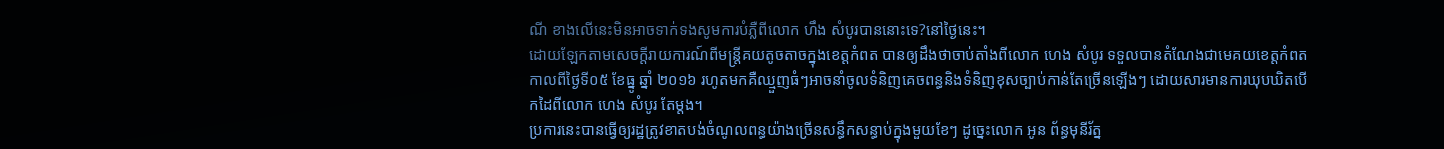ណី ខាងលើនេះមិនអាចទាក់ទងសូមការបំភ្លឺពីលោក ហឹង សំបូរបាននោះទេ?នៅថ្ងៃនេះ។
ដោយឡែកតាមសេចក្តីរាយការណ៍ពីមន្ត្រីគយតូចតាចក្នុងខេត្តកំពត បានឲ្យដឹងថាចាប់តាំងពីលោក ហេង សំបូរ ទទួលបានតំណែងជាមេគយខេត្តកំពត កាលពីថ្ងៃទី០៥ ខែធ្នូ ឆ្នាំ ២០១៦ រហូតមកគឺឈ្មួញធំៗអាចនាំចូលទំនិញគេចពន្ធនិងទំនិញខុសច្បាប់កាន់តែច្រើនឡើងៗ ដោយសារមានការឃុបឃិតបើកដៃពីលោក ហេង សំបូរ តែម្តង។
ប្រការនេះបានធ្វើឲ្យរដ្ឋត្រូវខាតបង់ចំណូលពន្ធយ៉ាងច្រើនសន្ធឹកសន្ធាប់ក្នុងមួយខែៗ ដូច្នេះលោក អូន ព័ន្ធមុនីរ័ត្ន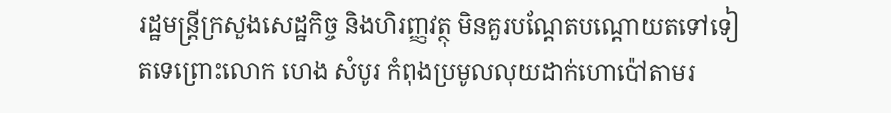រដ្ឋមន្ត្រីក្រសួងសេដ្ឋកិច្ច និងហិរញ្ញវត្ថុ មិនគួរបណ្តែតបណ្តោយតទៅទៀតទេព្រោះលោក ហេង សំបូរ កំពុងប្រមូលលុយដាក់ហោប៉ៅតាមរ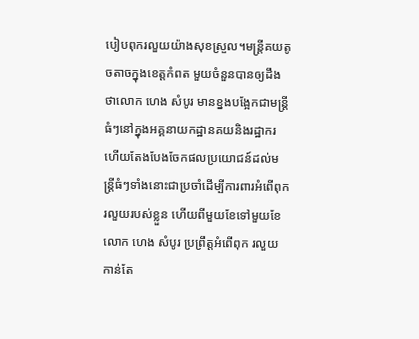បៀបពុករលួយយ៉ាងសុខស្រួល។មន្ត្រីគយតូចតាចក្នុងខេត្តកំពត មួយចំនួនបានឲ្យដឹងថាលោក ហេង សំបូរ មានខ្នងបង្អែកជាមន្ត្រីធំៗនៅក្នុងអគ្គនាយកដ្ឋានគយនិងរដ្ឋាករ ហើយតែងបែងចែកផលប្រយោជន៍ដល់មន្ត្រីធំៗទាំងនោះជាប្រចាំដើម្បីការពារអំពើពុករលួយរបស់ខ្លួន ហើយពីមួយខែទៅមួយខែលោក ហេង សំបូរ ប្រព្រឹត្តអំពើពុក រលួយកាន់តែ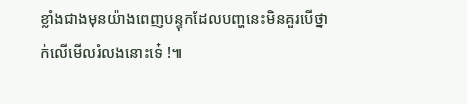ខ្លាំងជាងមុនយ៉ាងពេញបន្ទុកដែលបញ្ហនេះមិនគួរបើថ្នាក់លើមើលរំលងនោះទេ៎ !៕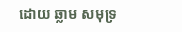ដោយ ឆ្លាម សមុទ្រ